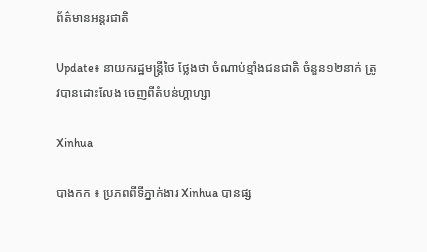ព័ត៌មានអន្តរជាតិ

Update៖ នាយករដ្ឋមន្ត្រីថៃ ថ្លែងថា ចំណាប់ខ្មាំងជនជាតិ ចំនួន១២នាក់ ត្រូវបានដោះលែង ចេញពីតំបន់ហ្គាហ្សា

Xinhua

បាងកក ៖ ប្រភពពីទីភ្នាក់ងារ Xinhua បានផ្ស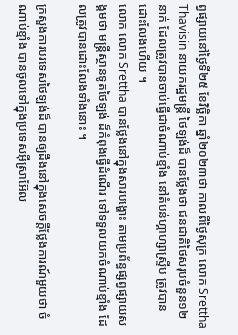ព្វផ្សាយនៅថ្ងៃទី២៥ ខែវិច្ឆិកា ឆ្នាំ២០២៣ថា កាលពីថ្ងៃសុក្រ លោក Srettha Thavisin នាយករដ្ឋមន្ត្រី ថៃឡង់ដ៏ បានថ្លែងថា ជនជាតិថៃសរុបចំនួន១២នាក់ ដែលត្រូវបានចាប់ធ្វើជាចំណាប់ខ្មាំង នៅតំបន់ហ្គាហ្សាស្ទ្រីប ត្រូវបានដោះលែងហើយ ។
លោក លោក Srettha បានថ្លែងនៅក្នុងសារបង្ហោះ តាមប្រព័ន្ធផ្សព្វផ្សាយសង្គមថា មន្ត្រីស្ថានទូតថៃឡង់ ដ៏កំពុងធ្វើដំណើរ ទៅទទួលយកចំណាប់ខ្មាំង ដែលត្រូវបានដោះលែងទាំងនោះ ។

ក្រសួងការបរទេសថៃឡង់ដ៏ បានឲ្យដឹងនៅក្នុងសេចក្តីថ្លែងការណ៍មួយថា ចំណាប់ខ្មាំង បានចូលទៅក្នុងប្រទេសអ៊ីស្រាអ៊ែល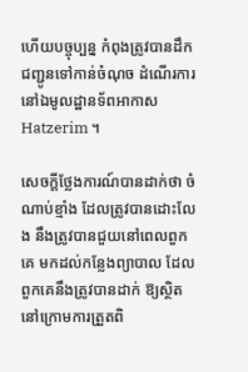ហើយបច្ចុប្បន្ន កំពុងត្រូវបានដឹកជញ្ជូនទៅកាន់ចំណុច ដំណើរការនៅឯមូលដ្ឋានទ័ពអាកាស Hatzerim ។

សេចក្តីថ្លែងការណ៍បានដាក់ថា ចំណាប់ខ្មាំង ដែលត្រូវបានដោះលែង នឹងត្រូវបានជួយនៅពេលពួកគេ មកដល់កន្លែងព្យាបាល ដែលពួកគេនឹងត្រូវបានដាក់ ឱ្យស្ថិតនៅក្រោមការត្រួតពិ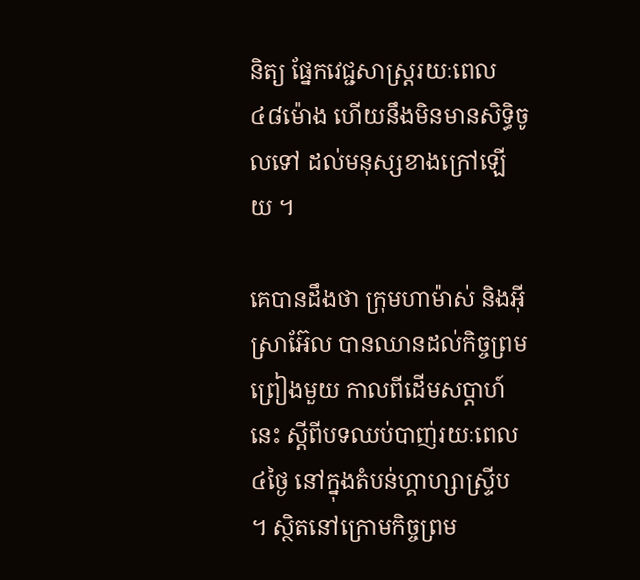និត្យ ផ្នែកវេជ្ជសាស្ត្ររយៈពេល៤៨ម៉ោង ហើយនឹងមិនមានសិទ្ធិចូលទៅ ដល់មនុស្សខាងក្រៅឡើយ ។

គេបានដឹងថា ក្រុមហាម៉ាស់ និងអ៊ីស្រាអ៊ែល បានឈានដល់កិច្ចព្រមព្រៀងមួយ កាលពីដើមសប្តាហ៍នេះ ស្តីពីបទឈប់បាញ់រយៈពេល៤ថ្ងៃ នៅក្នុងតំបន់ហ្គាហ្សាស្ទ្រីប ។ ស្ថិតនៅក្រោមកិច្ចព្រម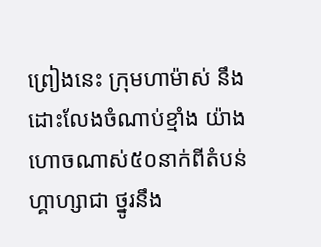ព្រៀងនេះ ក្រុមហាម៉ាស់ នឹងដោះលែងចំណាប់ខ្មាំង យ៉ាងហោចណាស់៥០នាក់ពីតំបន់ហ្គាហ្សាជា ថ្នូរនឹង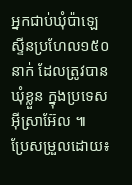អ្នកជាប់ឃុំប៉ាឡេស្ទីនប្រហែល១៥០នាក់ ដែលត្រូវបានឃុំខ្លួន ក្នុងប្រទេសអ៊ីស្រាអ៊ែល ៕
ប្រែសម្រួលដោយ៖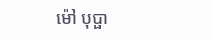ម៉ៅ បុប្ផា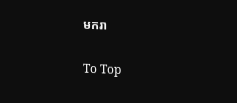មករា

To Top